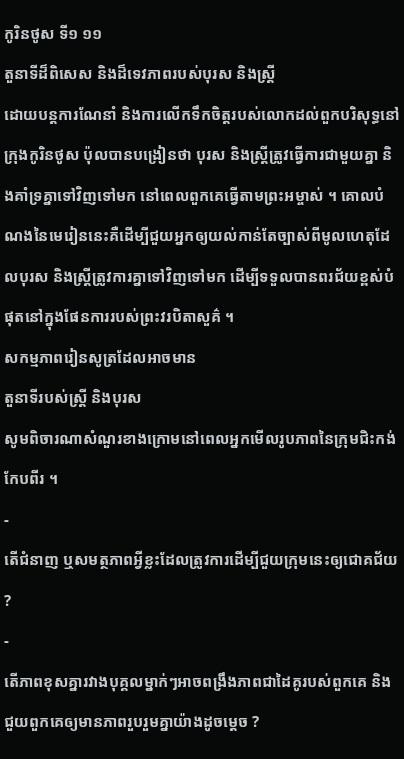កូរិនថូស ទី១ ១១
តួនាទីដ៏ពិសេស និងដ៏ទេវភាពរបស់បុរស និងស្ដ្រី
ដោយបន្តការណែនាំ និងការលើកទឹកចិត្តរបស់លោកដល់ពួកបរិសុទ្ធនៅក្រុងកូរិនថូស ប៉ុលបានបង្រៀនថា បុរស និងស្ត្រីត្រូវធ្វើការជាមួយគ្នា និងគាំទ្រគ្នាទៅវិញទៅមក នៅពេលពួកគេធ្វើតាមព្រះអម្ចាស់ ។ គោលបំណងនៃមេរៀននេះគឺដើម្បីជួយអ្នកឲ្យយល់កាន់តែច្បាស់ពីមូលហេតុដែលបុរស និងស្ត្រីត្រូវការគ្នាទៅវិញទៅមក ដើម្បីទទួលបានពរជ័យខ្ពស់បំផុតនៅក្នុងផែនការរបស់ព្រះវរបិតាសួគ៌ ។
សកម្មភាពរៀនសូត្រដែលអាចមាន
តួនាទីរបស់ស្ត្រី និងបុរស
សូមពិចារណាសំណួរខាងក្រោមនៅពេលអ្នកមើលរូបភាពនៃក្រុមជិះកង់កែបពីរ ។
-
តើជំនាញ ឬសមត្ថភាពអ្វីខ្លះដែលត្រូវការដើម្បីជួយក្រុមនេះឲ្យជោគជ័យ ?
-
តើភាពខុសគ្នារវាងបុគ្គលម្នាក់ៗអាចពង្រឹងភាពជាដៃគូរបស់ពួកគេ និងជួយពួកគេឲ្យមានភាពរួបរួមគ្នាយ៉ាងដូចម្តេច ?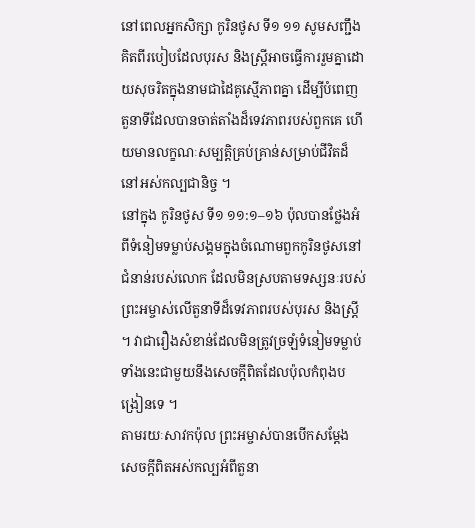នៅពេលអ្នកសិក្សា កូរិនថូស ទី១ ១១ សូមសញ្ជឹងគិតពីរបៀបដែលបុរស និងស្ត្រីអាចធ្វើការរួមគ្នាដោយសុចរិតក្នុងនាមជាដៃគូស្មើភាពគ្នា ដើម្បីបំពេញតួនាទីដែលបានចាត់តាំងដ៏ទេវភាពរបស់ពួកគេ ហើយមានលក្ខណៈសម្បត្តិគ្រប់គ្រាន់សម្រាប់ជីវិតដ៏នៅអស់កល្បជានិច្ច ។
នៅក្នុង កូរិនថូស ទី១ ១១:១–១៦ ប៉ុលបានថ្លែងអំពីទំនៀមទម្លាប់សង្គមក្នុងចំណោមពួកកូរិនថូសនៅជំនាន់របស់លោក ដែលមិនស្របតាមទស្សនៈរបស់ព្រះអម្ចាស់លើតួនាទីដ៏ទេវភាពរបស់បុរស និងស្ត្រី ។ វាជារឿងសំខាន់ដែលមិនត្រូវច្រឡំទំនៀមទម្លាប់ទាំងនេះជាមួយនឹងសេចក្តីពិតដែលប៉ុលកំពុងបង្រៀនទេ ។
តាមរយៈសាវកប៉ុល ព្រះអម្ចាស់បានបើកសម្ដែងសេចក្ដីពិតអស់កល្បអំពីតួនា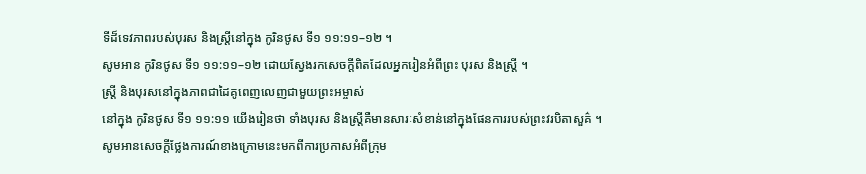ទីដ៏ទេវភាពរបស់បុរស និងស្ត្រីនៅក្នុង កូរិនថូស ទី១ ១១:១១–១២ ។
សូមអាន កូរិនថូស ទី១ ១១:១១–១២ ដោយស្វែងរកសេចក្ដីពិតដែលអ្នករៀនអំពីព្រះ បុរស និងស្ត្រី ។
ស្ត្រី និងបុរសនៅក្នុងភាពជាដៃគូពេញលេញជាមួយព្រះអម្ចាស់
នៅក្នុង កូរិនថូស ទី១ ១១:១១ យើងរៀនថា ទាំងបុរស និងស្ត្រីគឺមានសារៈសំខាន់នៅក្នុងផែនការរបស់ព្រះវរបិតាសួគ៌ ។
សូមអានសេចក្ដីថ្លែងការណ៍ខាងក្រោមនេះមកពីការប្រកាសអំពីក្រុម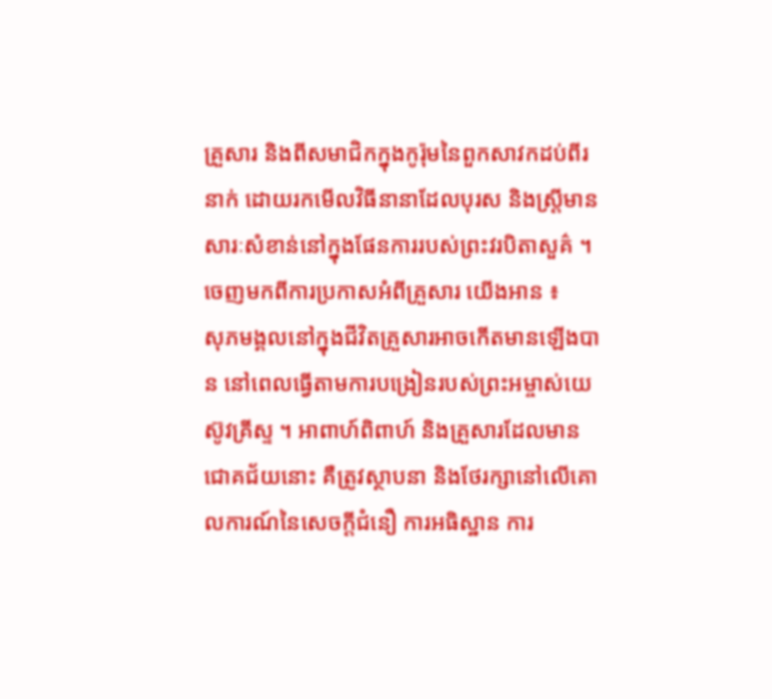គ្រួសារ និងពីសមាជិកក្នុងកូរ៉ុមនៃពួកសាវកដប់ពីរនាក់ ដោយរកមើលវិធីនានាដែលបុរស និងស្ត្រីមានសារៈសំខាន់នៅក្នុងផែនការរបស់ព្រះវរបិតាសួគ៌ ។
ចេញមកពីការប្រកាសអំពីគ្រួសារ យើងអាន ៖
សុភមង្គលនៅក្នុងជីវិតគ្រួសារអាចកើតមានឡើងបាន នៅពេលធ្វើតាមការបង្រៀនរបស់ព្រះអម្ចាស់យេស៊ូវគ្រីស្ទ ។ អាពាហ៍ពិពាហ៍ និងគ្រួសារដែលមានជោគជ័យនោះ គឺត្រូវស្ថាបនា និងថែរក្សានៅលើគោលការណ៍នៃសេចក្តីជំនឿ ការអធិស្ឋាន ការ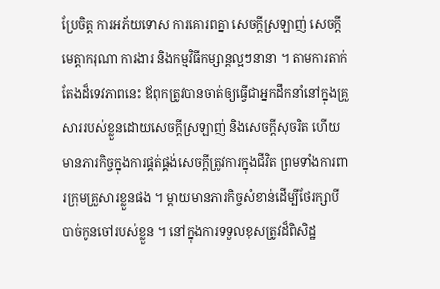ប្រែចិត្ត ការអភ័យទោស ការគោរពគ្នា សេចក្តីស្រឡាញ់ សេចក្តីមេត្តាករុណា ការងារ និងកម្មវិធីកម្សាន្ដល្អៗនានា ។ តាមការតាក់តែងដ៏ទេវភាពនេះ ឪពុកត្រូវបានចាត់ឲ្យធ្វើជាអ្នកដឹកនាំនៅក្នុងគ្រួសាររបស់ខ្លួនដោយសេចក្ដីស្រឡាញ់ និងសេចក្ដីសុចរិត ហើយមានភារកិច្ចក្នុងការផ្គត់ផ្គង់សេចក្ដីត្រូវការក្នុងជីវិត ព្រមទាំងការពារក្រុមគ្រួសារខ្លួនផង ។ ម្តាយមានភារកិច្ចសំខាន់ដើម្បីថែរក្សាបីបាច់កូនចៅរបស់ខ្លួន ។ នៅក្នុងការទទួលខុសត្រូវដ៏ពិសិដ្ឋ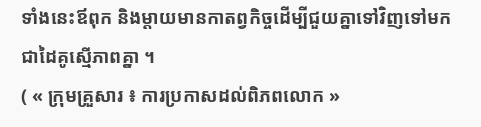ទាំងនេះឪពុក និងម្តាយមានកាតព្វកិច្ចដើម្បីជួយគ្នាទៅវិញទៅមកជាដៃគូស្មើភាពគ្នា ។
( « ក្រុមគ្រួសារ ៖ ការប្រកាសដល់ពិភពលោក »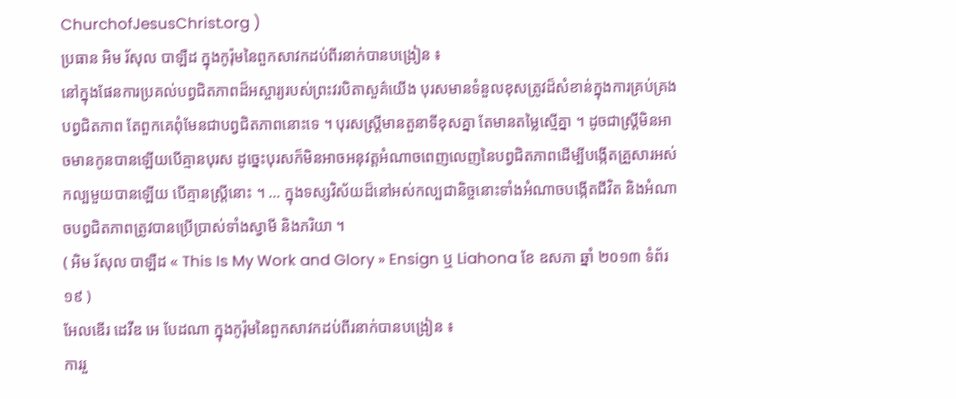ChurchofJesusChrist.org )
ប្រធាន អិម រ័សុល បាឡឺដ ក្នុងកូរ៉ុមនៃពួកសាវកដប់ពីរនាក់បានបង្រៀន ៖
នៅក្នុងផែនការប្រគល់បព្វជិតភាពដ៏អស្ចារ្យរបស់ព្រះវរបិតាសួគ៌យើង បុរសមានទំនួលខុសត្រូវដ៏សំខាន់ក្នុងការគ្រប់គ្រងបព្វជិតភាព តែពួកគេពុំមែនជាបព្វជិតភាពនោះទេ ។ បុរសស្ត្រីមានតួនាទីខុសគ្នា តែមានតម្លៃស្មើគ្នា ។ ដូចជាស្ត្រីមិនអាចមានកូនបានឡើយបើគ្មានបុរស ដូច្នេះបុរសក៏មិនអាចអនុវត្តអំណាចពេញលេញនៃបព្វជិតភាពដើម្បីបង្កើតគ្រួសារអស់កល្បមួយបានឡើយ បើគ្មានស្ត្រីនោះ ។ … ក្នុងទស្សវិស័យដ៏នៅអស់កល្បជានិច្ចនោះទាំងអំណាចបង្កើតជីវិត និងអំណាចបព្វជិតភាពត្រូវបានប្រើប្រាស់ទាំងស្វាមី និងភរិយា ។
( អិម រ័សុល បាឡឺដ « This Is My Work and Glory » Ensign ឬ Liahona ខែ ឧសភា ឆ្នាំ ២០១៣ ទំព័រ ១៩ )
អែលឌើរ ដេវីឌ អេ បែដណា ក្នុងកូរ៉ុមនៃពួកសាវកដប់ពីរនាក់បានបង្រៀន ៖
ការរួ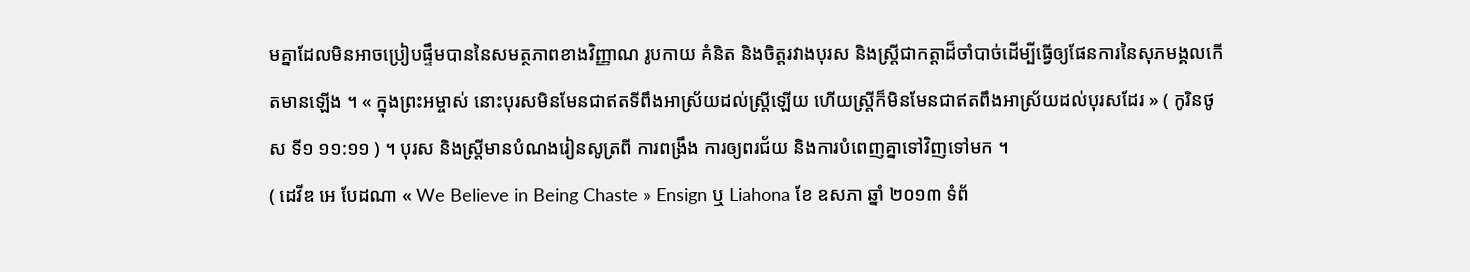មគ្នាដែលមិនអាចប្រៀបផ្ទឹមបាននៃសមត្ថភាពខាងវិញ្ញាណ រូបកាយ គំនិត និងចិត្តរវាងបុរស និងស្ត្រីជាកត្តាដ៏ចាំបាច់ដើម្បីធ្វើឲ្យផែនការនៃសុភមង្គលកើតមានឡើង ។ « ក្នុងព្រះអម្ចាស់ នោះបុរសមិនមែនជាឥតទីពឹងអាស្រ័យដល់ស្ត្រីឡើយ ហើយស្ត្រីក៏មិនមែនជាឥតពឹងអាស្រ័យដល់បុរសដែរ » ( កូរិនថូស ទី១ ១១:១១ ) ។ បុរស និងស្ត្រីមានបំណងរៀនសូត្រពី ការពង្រឹង ការឲ្យពរជ័យ និងការបំពេញគ្នាទៅវិញទៅមក ។
( ដេវីឌ អេ បែដណា « We Believe in Being Chaste » Ensign ឬ Liahona ខែ ឧសភា ឆ្នាំ ២០១៣ ទំព័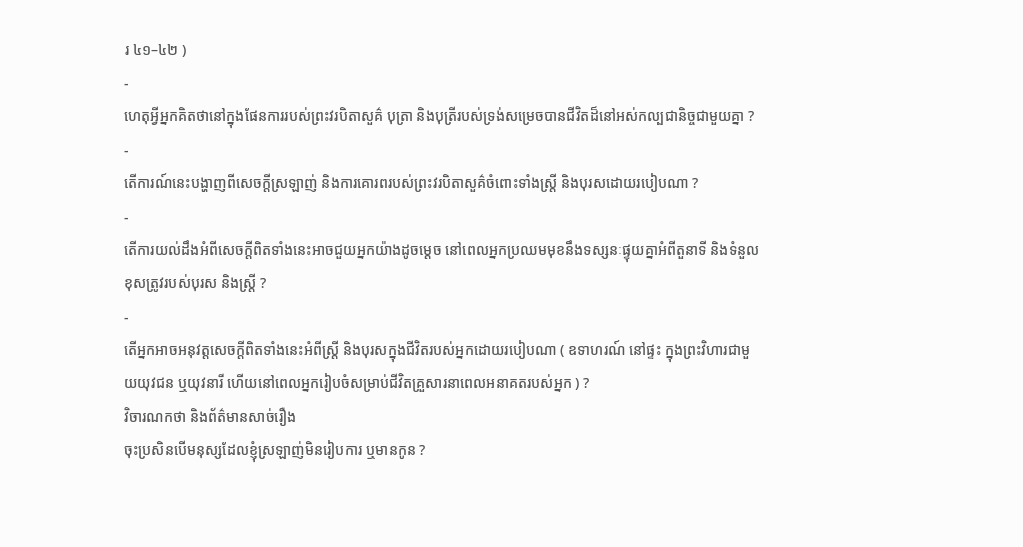រ ៤១–៤២ )
-
ហេតុអ្វីអ្នកគិតថានៅក្នុងផែនការរបស់ព្រះវរបិតាសួគ៌ បុត្រា និងបុត្រីរបស់ទ្រង់សម្រេចបានជីវិតដ៏នៅអស់កល្បជានិច្ចជាមួយគ្នា ?
-
តើការណ៍នេះបង្ហាញពីសេចក្តីស្រឡាញ់ និងការគោរពរបស់ព្រះវរបិតាសួគ៌ចំពោះទាំងស្ត្រី និងបុរសដោយរបៀបណា ?
-
តើការយល់ដឹងអំពីសេចក្តីពិតទាំងនេះអាចជួយអ្នកយ៉ាងដូចម្តេច នៅពេលអ្នកប្រឈមមុខនឹងទស្សនៈផ្ទុយគ្នាអំពីតួនាទី និងទំនួលខុសត្រូវរបស់បុរស និងស្ត្រី ?
-
តើអ្នកអាចអនុវត្តសេចក្ដីពិតទាំងនេះអំពីស្ត្រី និងបុរសក្នុងជីវិតរបស់អ្នកដោយរបៀបណា ( ឧទាហរណ៍ នៅផ្ទះ ក្នុងព្រះវិហារជាមួយយុវជន ឬយុវនារី ហើយនៅពេលអ្នករៀបចំសម្រាប់ជីវិតគ្រួសារនាពេលអនាគតរបស់អ្នក ) ?
វិចារណកថា និងព័ត៌មានសាច់រឿង
ចុះប្រសិនបើមនុស្សដែលខ្ញុំស្រឡាញ់មិនរៀបការ ឬមានកូន ?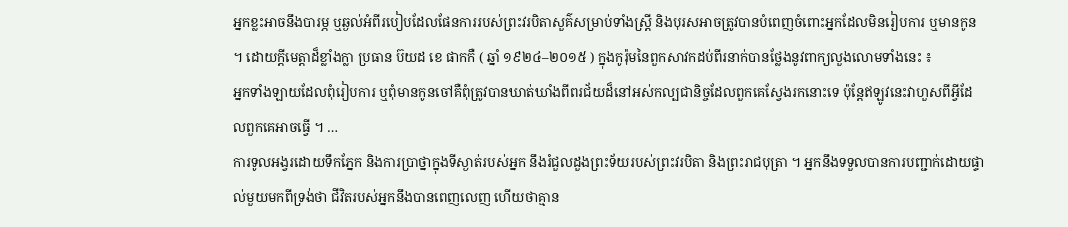អ្នកខ្លះអាចនឹងបារម្ភ ឬឆ្ងល់អំពីរបៀបដែលផែនការរបស់ព្រះវរបិតាសួគ៌សម្រាប់ទាំងស្ត្រី និងបុរសអាចត្រូវបានបំពេញចំពោះអ្នកដែលមិនរៀបការ ឬមានកូន ។ ដោយក្តីមេត្តាដ៏ខ្លាំងក្លា ប្រធាន ប៊យដ ខេ ផាកកឺ ( ឆ្នាំ ១៩២៤–២០១៥ ) ក្នុងកូរ៉ុមនៃពួកសាវកដប់ពីរនាក់បានថ្លែងនូវពាក្យលួងលោមទាំងនេះ ៖
អ្នកទាំងឡាយដែលពុំរៀបការ ឬពុំមានកូនចៅគឺពុំត្រូវបានឃាត់ឃាំងពីពរជ័យដ៏នៅអស់កល្បជានិច្ចដែលពួកគេស្វែងរកនោះទេ ប៉ុន្តែឥឡូវនេះវាហួសពីអ្វីដែលពួកគេអាចធ្វើ ។ …
ការទូលអង្វរដោយទឹកភ្នែក និងការប្រាថ្នាក្នុងទីស្ងាត់របស់អ្នក នឹងរំជួលដួងព្រះទ័យរបស់ព្រះវរបិតា និងព្រះរាជបុត្រា ។ អ្នកនឹងទទួលបានការបញ្ជាក់ដោយផ្ទាល់មួយមកពីទ្រង់ថា ជីវិតរបស់អ្នកនឹងបានពេញលេញ ហើយថាគ្មាន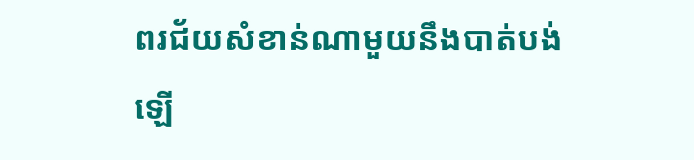ពរជ័យសំខាន់ណាមួយនឹងបាត់បង់ឡើ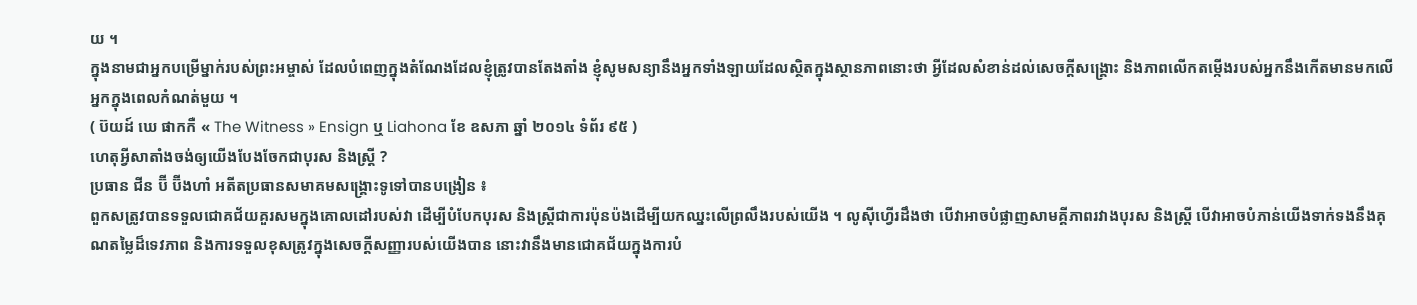យ ។
ក្នុងនាមជាអ្នកបម្រើម្នាក់របស់ព្រះអម្ចាស់ ដែលបំពេញក្នុងតំណែងដែលខ្ញុំត្រូវបានតែងតាំង ខ្ញុំសូមសន្យានឹងអ្នកទាំងឡាយដែលស្ថិតក្នុងស្ថានភាពនោះថា អ្វីដែលសំខាន់ដល់សេចក្ដីសង្គ្រោះ និងភាពលើកតម្កើងរបស់អ្នកនឹងកើតមានមកលើអ្នកក្នុងពេលកំណត់មួយ ។
( ប៊យដ៍ ឃេ ផាកកឺ « The Witness » Ensign ឬ Liahona ខែ ឧសភា ឆ្នាំ ២០១៤ ទំព័រ ៩៥ )
ហេតុអ្វីសាតាំងចង់ឲ្យយើងបែងចែកជាបុរស និងស្ត្រី ?
ប្រធាន ជីន ប៊ី ប៊ីងហាំ អតីតប្រធានសមាគមសង្គ្រោះទូទៅបានបង្រៀន ៖
ពួកសត្រូវបានទទួលជោគជ័យគួរសមក្នុងគោលដៅរបស់វា ដើម្បីបំបែកបុរស និងស្ដ្រីជាការប៉ុនប៉ងដើម្បីយកឈ្នះលើព្រលឹងរបស់យើង ។ លូស៊ីហ្វើរដឹងថា បើវាអាចបំផ្លាញសាមគ្គីភាពរវាងបុរស និងស្ដ្រី បើវាអាចបំភាន់យើងទាក់ទងនឹងគុណតម្លៃដ៏ទេវភាព និងការទទួលខុសត្រូវក្នុងសេចក្ដីសញ្ញារបស់យើងបាន នោះវានឹងមានជោគជ័យក្នុងការបំ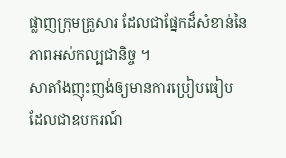ផ្លាញក្រុមគ្រួសារ ដែលជាផ្នែកដ៏សំខាន់នៃភាពអស់កល្បជានិច្ច ។
សាតាំងញុះញង់ឲ្យមានការប្រៀបធៀប ដែលជាឧបករណ៍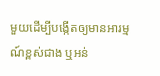មួយដើម្បីបង្កើតឲ្យមានអារម្មណ៍ខ្ពស់ជាង ឬអន់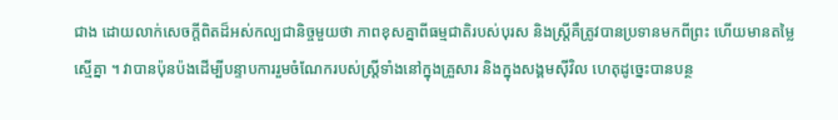ជាង ដោយលាក់សេចក្ដីពិតដ៏អស់កល្បជានិច្ចមួយថា ភាពខុសគ្នាពីធម្មជាតិរបស់បុរស និងស្ដ្រីគឺត្រូវបានប្រទានមកពីព្រះ ហើយមានតម្លៃស្មើគ្នា ។ វាបានប៉ុនប៉ងដើម្បីបន្ទាបការរួមចំណែករបស់ស្ដ្រីទាំងនៅក្នុងគ្រួសារ និងក្នុងសង្គមស៊ីវិល ហេតុដូច្នេះបានបន្ថ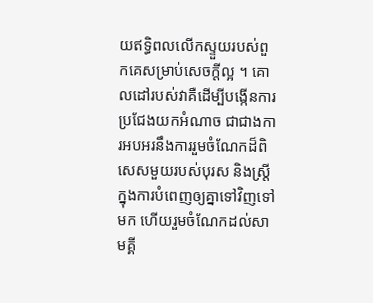យឥទ្ធិពលលើកស្ទួយរបស់ពួកគេសម្រាប់សេចក្ដីល្អ ។ គោលដៅរបស់វាគឺដើម្បីបង្កើនការប្រជែងយកអំណាច ជាជាងការអបអរនឹងការរួមចំណែកដ៏ពិសេសមួយរបស់បុរស និងស្ដ្រីក្នុងការបំពេញឲ្យគ្នាទៅវិញទៅមក ហើយរួមចំណែកដល់សាមគ្គី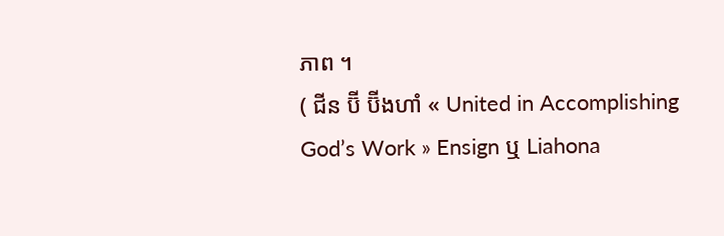ភាព ។
( ជីន ប៊ី ប៊ីងហាំ « United in Accomplishing God’s Work » Ensign ឬ Liahona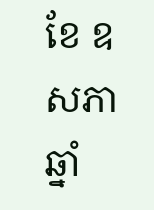ខែ ឧសភា ឆ្នាំ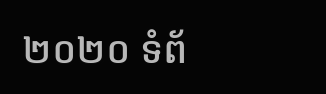២០២០ ទំព័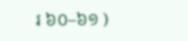រ ៦០–៦១ )